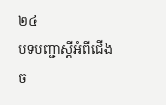២៤
បទបញ្ជាស្តីអំពីជើងច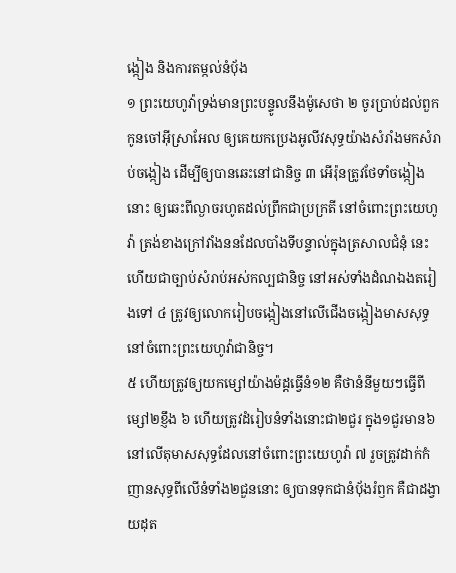ង្កៀង និងការតម្កល់នំបុ័ង
១ ព្រះយេហូវ៉ាទ្រង់មានព្រះបន្ទូលនឹងម៉ូសេថា ២ ចូរប្រាប់ដល់ពួកកូនចៅអ៊ីស្រាអែល ឲ្យគេយកប្រេងអូលីវសុទ្ធយ៉ាងសំរាំងមកសំរាប់ចង្កៀង ដើម្បីឲ្យបានឆេះនៅជានិច្ច ៣ អើរ៉ុនត្រូវថែទាំចង្កៀងនោះ ឲ្យឆេះពីល្ងាចរហូតដល់ព្រឹកជាប្រក្រតី នៅចំពោះព្រះយេហូវ៉ា ត្រង់ខាងក្រៅវាំងននដែលបាំងទីបន្ទាល់ក្នុងត្រសាលជំនុំ នេះហើយជាច្បាប់សំរាប់អស់កល្បជានិច្ច នៅអស់ទាំងដំណឯងតរៀងទៅ ៤ ត្រូវឲ្យលោករៀបចង្កៀងនៅលើជើងចង្កៀងមាសសុទ្ធ នៅចំពោះព្រះយេហូវ៉ាជានិច្ច។
៥ ហើយត្រូវឲ្យយកម្សៅយ៉ាងម៉ដ្តធ្វើនំ១២ គឺថានំនីមួយៗធ្វើពីម្សៅ២ខ្ញឹង ៦ ហើយត្រូវដំរៀបនំទាំងនោះជា២ជួរ ក្នុង១ជួរមាន៦ នៅលើតុមាសសុទ្ធដែលនៅចំពោះព្រះយេហូវ៉ា ៧ រួចត្រូវដាក់កំញានសុទ្ធពីលើនំទាំង២ជួននោះ ឲ្យបានទុកជានំបុ័ងរំឭក គឺជាដង្វាយដុត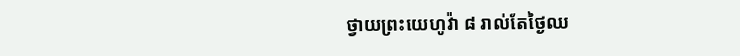ថ្វាយព្រះយេហូវ៉ា ៨ រាល់តែថ្ងៃឈ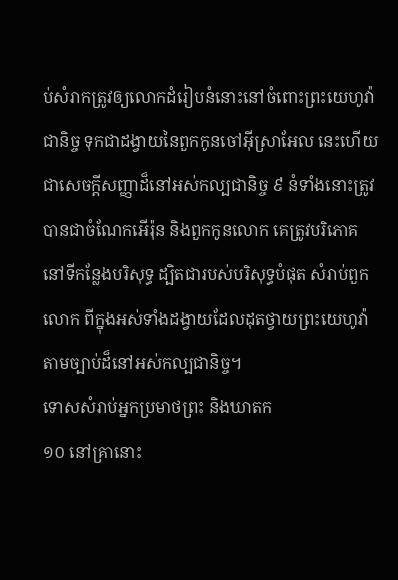ប់សំរាកត្រូវឲ្យលោកដំរៀបនំនោះនៅចំពោះព្រះយេហូវ៉ាជានិច្ច ទុកជាដង្វាយនៃពួកកូនចៅអ៊ីស្រាអែល នេះហើយជាសេចក្តីសញ្ញាដ៏នៅអស់កល្បជានិច្ច ៩ នំទាំងនោះត្រូវបានជាចំណែកអើរ៉ុន និងពួកកូនលោក គេត្រូវបរិភោគនៅទីកន្លែងបរិសុទ្ធ ដ្បិតជារបស់បរិសុទ្ធបំផុត សំរាប់ពួកលោក ពីក្នុងអស់ទាំងដង្វាយដែលដុតថ្វាយព្រះយេហូវ៉ា តាមច្បាប់ដ៏នៅអស់កល្បជានិច្ច។
ទោសសំរាប់អ្នកប្រមាថព្រះ និងឃាតក
១០ នៅគ្រានោះ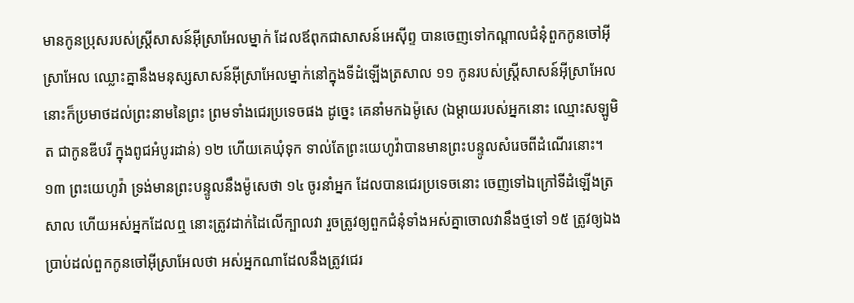មានកូនប្រុសរបស់ស្ត្រីសាសន៍អ៊ីស្រាអែលម្នាក់ ដែលឪពុកជាសាសន៍អេស៊ីព្ទ បានចេញទៅកណ្តាលជំនុំពួកកូនចៅអ៊ីស្រាអែល ឈ្លោះគ្នានឹងមនុស្សសាសន៍អ៊ីស្រាអែលម្នាក់នៅក្នុងទីដំឡើងត្រសាល ១១ កូនរបស់ស្ត្រីសាសន៍អ៊ីស្រាអែលនោះក៏ប្រមាថដល់ព្រះនាមនៃព្រះ ព្រមទាំងជេរប្រទេចផង ដូច្នេះ គេនាំមកឯម៉ូសេ (ឯម្តាយរបស់អ្នកនោះ ឈ្មោះសឡូមិត ជាកូនឌីបរី ក្នុងពូជអំបូរដាន់) ១២ ហើយគេឃុំទុក ទាល់តែព្រះយេហូវ៉ាបានមានព្រះបន្ទូលសំរេចពីដំណើរនោះ។
១៣ ព្រះយេហូវ៉ា ទ្រង់មានព្រះបន្ទូលនឹងម៉ូសេថា ១៤ ចូរនាំអ្នក ដែលបានជេរប្រទេចនោះ ចេញទៅឯក្រៅទីដំឡើងត្រសាល ហើយអស់អ្នកដែលឮ នោះត្រូវដាក់ដៃលើក្បាលវា រួចត្រូវឲ្យពួកជំនុំទាំងអស់គ្នាចោលវានឹងថ្មទៅ ១៥ ត្រូវឲ្យឯងប្រាប់ដល់ពួកកូនចៅអ៊ីស្រាអែលថា អស់អ្នកណាដែលនឹងត្រូវជេរ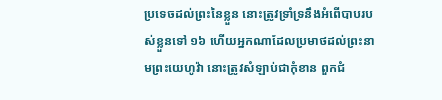ប្រទេចដល់ព្រះនៃខ្លួន នោះត្រូវទ្រាំទ្រនឹងអំពើបាបរបស់ខ្លួនទៅ ១៦ ហើយអ្នកណាដែលប្រមាថដល់ព្រះនាមព្រះយេហូវ៉ា នោះត្រូវសំឡាប់ជាកុំខាន ពួកជំ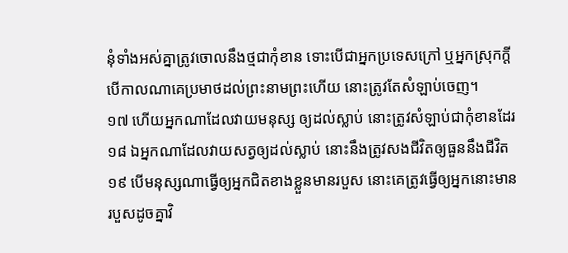នុំទាំងអស់គ្នាត្រូវចោលនឹងថ្មជាកុំខាន ទោះបើជាអ្នកប្រទេសក្រៅ ឬអ្នកស្រុកក្តី បើកាលណាគេប្រមាថដល់ព្រះនាមព្រះហើយ នោះត្រូវតែសំឡាប់ចេញ។
១៧ ហើយអ្នកណាដែលវាយមនុស្ស ឲ្យដល់ស្លាប់ នោះត្រូវសំឡាប់ជាកុំខានដែរ ១៨ ឯអ្នកណាដែលវាយសត្វឲ្យដល់ស្លាប់ នោះនឹងត្រូវសងជីវិតឲ្យធួននឹងជីវិត ១៩ បើមនុស្សណាធ្វើឲ្យអ្នកជិតខាងខ្លួនមានរបួស នោះគេត្រូវធ្វើឲ្យអ្នកនោះមានរបួសដូចគ្នាវិ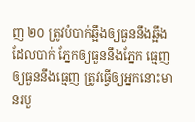ញ ២០ ត្រូវបំបាក់ឆ្អឹងឲ្យធួននឹងឆ្អឹងដែលបាក់ ភ្នែកឲ្យធួននឹងភ្នែក ធ្មេញឲ្យធួននឹងធ្មេញ ត្រូវធ្វើឲ្យអ្នកនោះមានរបួ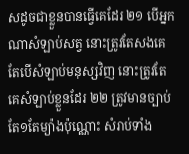សដូចជាខ្លួនបានធ្វើគេដែរ ២១ បើអ្នកណាសំឡាប់សត្វ នោះត្រូវតែសងគេ តែបើសំឡាប់មនុស្សវិញ នោះត្រូវតែគេសំឡាប់ខ្លួនដែរ ២២ ត្រូវមានច្បាប់តែ១តែម្យ៉ាងប៉ុណ្ណោះ សំរាប់ទាំង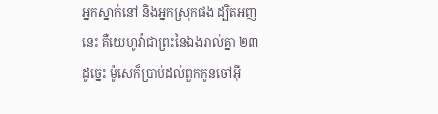អ្នកស្នាក់នៅ និងអ្នកស្រុកផង ដ្បិតអញនេះ គឺយេហូវ៉ាជាព្រះនៃឯងរាល់គ្នា ២៣ ដូច្នេះ ម៉ូសេក៏ប្រាប់ដល់ពួកកូនចៅអ៊ី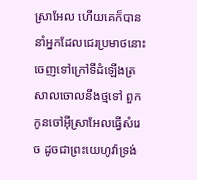ស្រាអែល ហើយគេក៏បាននាំអ្នកដែលជេរប្រមាថនោះចេញទៅក្រៅទីដំឡើងត្រសាលចោលនឹងថ្មទៅ ពួកកូនចៅអ៊ីស្រាអែលធ្វើសំរេច ដូចជាព្រះយេហូវ៉ាទ្រង់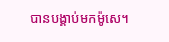បានបង្គាប់មកម៉ូសេ។